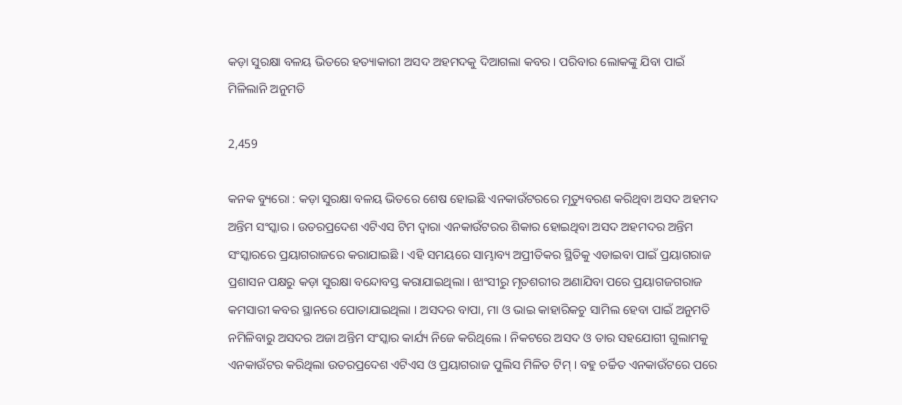କଡ଼ା ସୁରକ୍ଷା ବଳୟ ଭିତରେ ହତ୍ୟାକାରୀ ଅସଦ ଅହମଦକୁ ଦିଆଗଲା କବର । ପରିବାର ଲୋକଙ୍କୁ ଯିବା ପାଇଁ ମିଳିଲାନି ଅନୁମତି

2,459

କନକ ବ୍ୟୁରୋ : କଡ଼ା ସୁରକ୍ଷା ବଳୟ ଭିତରେ ଶେଷ ହୋଇଛି ଏନକାଉଁଟରରେ ମୃତ୍ୟୁବରଣ କରିଥିବା ଅସଦ ଅହମଦ ଅନ୍ତିମ ସଂସ୍କାର । ଉତରପ୍ରଦେଶ ଏଟିଏସ ଟିମ ଦ୍ୱାରା ଏନକାଉଁଟରର ଶିକାର ହୋଇଥିବା ଅସଦ ଅହମଦର ଅନ୍ତିମ ସଂସ୍କାରରେ ପ୍ରୟାଗରାଜରେ କରାଯାଇଛି । ଏହି ସମୟରେ ସାମ୍ଭାବ୍ୟ ଅପ୍ରୀତିକର ସ୍ଥିତିକୁ ଏଡାଇବା ପାଇଁ ପ୍ରୟାଗରାଜ ପ୍ରଶାସନ ପକ୍ଷରୁ କଡ଼ା ସୁରକ୍ଷା ବନ୍ଦୋବସ୍ତ କରାଯାଇଥିଲା । ଝାଂସୀରୁ ମୃତଶରୀର ଅଣାଯିବା ପରେ ପ୍ରୟାଗଜଗରାଜ କମସାରୀ କବର ସ୍ଥାନରେ ପୋତାଯାଇଥିଲା । ଅସଦର ବାପା, ମା ଓ ଭାଇ କାହାରିକଚୁ ସାମିଲ ହେବା ପାଇଁ ଅନୁମତି ନମିଳିବାରୁ ଅସଦର ଅଜା ଅନ୍ତିମ ସଂସ୍କାର କାର୍ଯ୍ୟ ନିଜେ କରିଥିଲେ । ନିକଟରେ ଅସଦ ଓ ତାର ସହଯୋଗୀ ଗୁଲାମକୁ ଏନକାଉଁଟର କରିଥିଲା ଉତରପ୍ରଦେଶ ଏଟିଏସ ଓ ପ୍ରୟାଗରାଜ ପୁଲିସ ମିଳିତ ଟିମ୍ । ବହୁ ଚର୍ଚ୍ଚିତ ଏନକାଉଁଟରେ ପରେ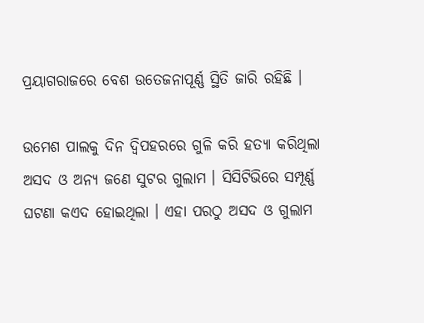ପ୍ରୟାଗରାଜରେ ବେଶ ଉତେଜନାପୂର୍ଣ୍ଣ ସ୍ଥିତି ଜାରି ରହିଛି ।

ଉମେଶ ପାଲକୁ ଦିନ ଦ୍ୱିପହରରେ ଗୁଳି କରି ହତ୍ୟା କରିଥିଲା ଅସଦ ଓ ଅନ୍ୟ ଜଣେ ସୁଟର ଗୁଲାମ । ସିସିଟିଭିରେ ସମ୍ପୂର୍ଣ୍ଣ ଘଟଣା କଏଦ ହୋଇଥିଲା । ଏହା ପରଠୁ ଅସଦ ଓ ଗୁଲାମ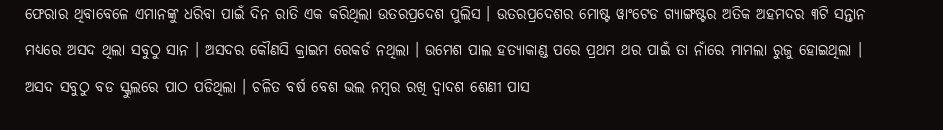ଫେରାର ଥିବାବେଳେ ଏମାନଙ୍କୁ ଧରିବା ପାଇଁ ଦିନ ରାତି ଏକ କରିଥିଲା ଉତରପ୍ରଦେଶ ପୁଲିସ । ଉତରପ୍ରଦେଶର ମୋଷ୍ଟ ୱାଂଟେଡ ଗ୍ୟାଙ୍ଗଷ୍ଟର ଅତିକ ଅହମଦର ୩ଟି ସନ୍ତାନ ମଧ୍ୟରେ ଅସଦ ଥିଲା ସବୁଠୁ ସାନ । ଅସଦର କୌଣସି କ୍ରାଇମ ରେକର୍ଡ ନଥିଲା । ଉମେଶ ପାଲ ହତ୍ୟାକାଣ୍ଡ ପରେ ପ୍ରଥମ ଥର ପାଇଁ ତା ନାଁରେ ମାମଲା ରୁଜୁ ହୋଇଥିଲା । ଅସଦ ସବୁଠୁ ବଡ ସ୍କୁଲରେ ପାଠ ପଡିଥିଲା । ଚଳିତ ବର୍ଷ ବେଶ ଭଲ ନମ୍ବର ରଖି ଦ୍ୱାଦଶ ଶେଣୀ ପାସ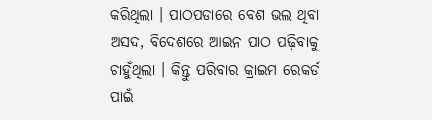କରିଥିଲା । ପାଠପଡାରେ ବେଶ ଭଲ ଥିବା ଅସଦ, ବିଦେଶରେ ଆଇନ ପାଠ ପଢ଼ିବାକୁ ଚାହୁଁଥିଲା । କିନ୍ତୁ ପରିବାର କ୍ରାଇମ ରେକର୍ଡ ପାଇଁ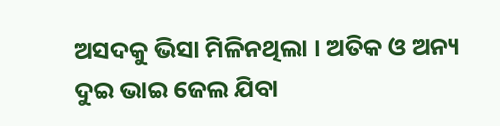ଅସଦକୁ ଭିସା ମିଳିନଥିଲା । ଅତିକ ଓ ଅନ୍ୟ ଦୁଇ ଭାଇ ଜେଲ ଯିବା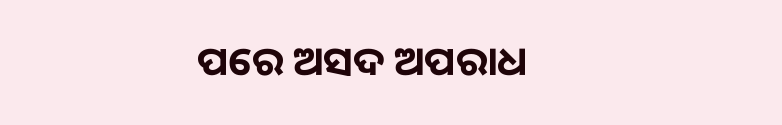ପରେ ଅସଦ ଅପରାଧ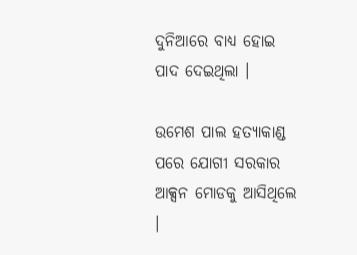ଦୁନିଆରେ ବାଧ୍ୟ ହୋଇ ପାଦ ଦେଇଥିଲା ।

ଉମେଶ ପାଲ ହତ୍ୟାକାଣ୍ଡ ପରେ ଯୋଗୀ ସରକାର ଆକ୍ସନ ମୋଡକୁ ଆସିଥିଲେ ।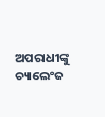ଅପରାଧୀଙ୍କୁ ଚ୍ୟାଲେଂଜ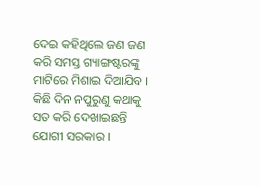ଦେଇ କହିଥିଲେ ଜଣ ଜଣ କରି ସମସ୍ତ ଗ୍ୟାଙ୍ଗଷ୍ଟରଙ୍କୁ ମାଟିରେ ମିଶାଇ ଦିଆଯିବ । କିଛି ଦିନ ନପୁରୁଣୁ କଥାକୁ ସତ କରି ଦେଖାଇଛନ୍ତି ଯୋଗୀ ସରକାର ।